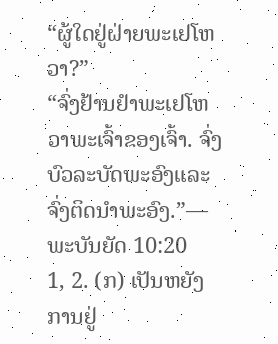“ຜູ້ໃດຢູ່ຝ່າຍພະເຢໂຫວາ?”
“ຈົ່ງຢ້ານຢຳພະເຢໂຫວາພະເຈົ້າຂອງເຈົ້າ. ຈົ່ງບົວລະບັດພະອົງແລະຈົ່ງຕິດນຳພະອົງ.”—ພະບັນຍັດ 10:20
1, 2. (ກ) ເປັນຫຍັງການຢູ່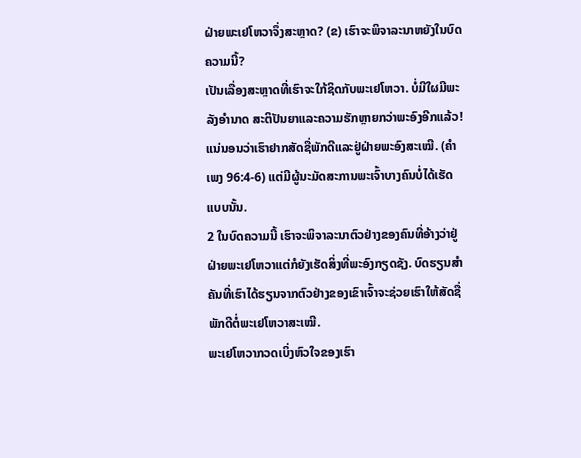ຝ່າຍພະເຢໂຫວາຈຶ່ງສະຫຼາດ? (ຂ) ເຮົາຈະພິຈາລະນາຫຍັງໃນບົດຄວາມນີ້?
ເປັນເລື່ອງສະຫຼາດທີ່ເຮົາຈະໃກ້ຊິດກັບພະເຢໂຫວາ. ບໍ່ມີໃຜມີພະລັງອຳນາດ ສະຕິປັນຍາແລະຄວາມຮັກຫຼາຍກວ່າພະອົງອີກແລ້ວ! ແນ່ນອນວ່າເຮົາຢາກສັດຊື່ພັກດີແລະຢູ່ຝ່າຍພະອົງສະເໝີ. (ຄຳເພງ 96:4-6) ແຕ່ມີຜູ້ນະມັດສະການພະເຈົ້າບາງຄົນບໍ່ໄດ້ເຮັດແບບນັ້ນ.
2 ໃນບົດຄວາມນີ້ ເຮົາຈະພິຈາລະນາຕົວຢ່າງຂອງຄົນທີ່ອ້າງວ່າຢູ່ຝ່າຍພະເຢໂຫວາແຕ່ກໍຍັງເຮັດສິ່ງທີ່ພະອົງກຽດຊັງ. ບົດຮຽນສຳຄັນທີ່ເຮົາໄດ້ຮຽນຈາກຕົວຢ່າງຂອງເຂົາເຈົ້າຈະຊ່ວຍເຮົາໃຫ້ສັດຊື່ພັກດີຕໍ່ພະເຢໂຫວາສະເໝີ.
ພະເຢໂຫວາກວດເບິ່ງຫົວໃຈຂອງເຮົາ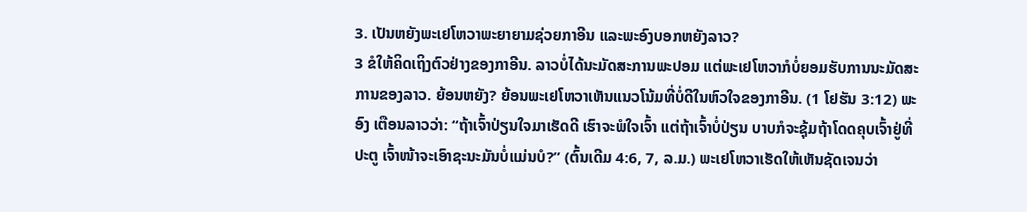3. ເປັນຫຍັງພະເຢໂຫວາພະຍາຍາມຊ່ວຍກາອີນ ແລະພະອົງບອກຫຍັງລາວ?
3 ຂໍໃຫ້ຄິດເຖິງຕົວຢ່າງຂອງກາອີນ. ລາວບໍ່ໄດ້ນະມັດສະການພະປອມ ແຕ່ພະເຢໂຫວາກໍບໍ່ຍອມຮັບການນະມັດສະການຂອງລາວ. ຍ້ອນຫຍັງ? ຍ້ອນພະເຢໂຫວາເຫັນແນວໂນ້ມທີ່ບໍ່ດີໃນຫົວໃຈຂອງກາອີນ. (1 ໂຢຮັນ 3:12) ພະອົງ ເຕືອນລາວວ່າ: “ຖ້າເຈົ້າປ່ຽນໃຈມາເຮັດດີ ເຮົາຈະພໍໃຈເຈົ້າ ແຕ່ຖ້າເຈົ້າບໍ່ປ່ຽນ ບາບກໍຈະຊຸ້ມຖ້າໂດດຄຸບເຈົ້າຢູ່ທີ່ປະຕູ ເຈົ້າໜ້າຈະເອົາຊະນະມັນບໍ່ແມ່ນບໍ?” (ຕົ້ນເດີມ 4:6, 7, ລ.ມ.) ພະເຢໂຫວາເຮັດໃຫ້ເຫັນຊັດເຈນວ່າ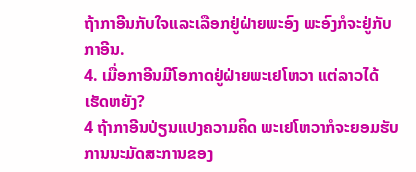ຖ້າກາອີນກັບໃຈແລະເລືອກຢູ່ຝ່າຍພະອົງ ພະອົງກໍຈະຢູ່ກັບກາອີນ.
4. ເມື່ອກາອີນມີໂອກາດຢູ່ຝ່າຍພະເຢໂຫວາ ແຕ່ລາວໄດ້ເຮັດຫຍັງ?
4 ຖ້າກາອີນປ່ຽນແປງຄວາມຄິດ ພະເຢໂຫວາກໍຈະຍອມຮັບການນະມັດສະການຂອງ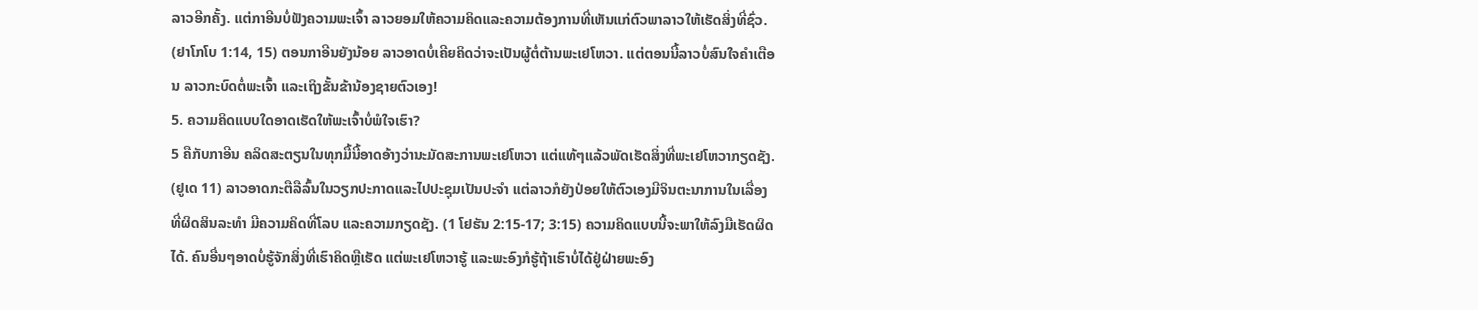ລາວອີກຄັ້ງ. ແຕ່ກາອີນບໍ່ຟັງຄວາມພະເຈົ້າ ລາວຍອມໃຫ້ຄວາມຄິດແລະຄວາມຕ້ອງການທີ່ເຫັນແກ່ຕົວພາລາວໃຫ້ເຮັດສິ່ງທີ່ຊົ່ວ. (ຢາໂກໂບ 1:14, 15) ຕອນກາອີນຍັງນ້ອຍ ລາວອາດບໍ່ເຄີຍຄິດວ່າຈະເປັນຜູ້ຕໍ່ຕ້ານພະເຢໂຫວາ. ແຕ່ຕອນນີ້ລາວບໍ່ສົນໃຈຄຳເຕືອນ ລາວກະບົດຕໍ່ພະເຈົ້າ ແລະເຖິງຂັ້ນຂ້ານ້ອງຊາຍຕົວເອງ!
5. ຄວາມຄິດແບບໃດອາດເຮັດໃຫ້ພະເຈົ້າບໍ່ພໍໃຈເຮົາ?
5 ຄືກັບກາອີນ ຄລິດສະຕຽນໃນທຸກມື້ນີ້ອາດອ້າງວ່ານະມັດສະການພະເຢໂຫວາ ແຕ່ແທ້ໆແລ້ວພັດເຮັດສິ່ງທີ່ພະເຢໂຫວາກຽດຊັງ. (ຢູເດ 11) ລາວອາດກະຕືລືລົ້ນໃນວຽກປະກາດແລະໄປປະຊຸມເປັນປະຈຳ ແຕ່ລາວກໍຍັງປ່ອຍໃຫ້ຕົວເອງມີຈິນຕະນາການໃນເລື່ອງທີ່ຜິດສິນລະທຳ ມີຄວາມຄິດທີ່ໂລບ ແລະຄວາມກຽດຊັງ. (1 ໂຢຮັນ 2:15-17; 3:15) ຄວາມຄິດແບບນີ້ຈະພາໃຫ້ລົງມືເຮັດຜິດໄດ້. ຄົນອື່ນໆອາດບໍ່ຮູ້ຈັກສິ່ງທີ່ເຮົາຄິດຫຼືເຮັດ ແຕ່ພະເຢໂຫວາຮູ້ ແລະພະອົງກໍຮູ້ຖ້າເຮົາບໍ່ໄດ້ຢູ່ຝ່າຍພະອົງ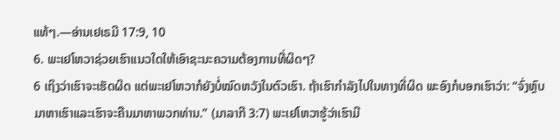ແທ້ໆ.—ອ່ານເຢເຣມີ 17:9, 10
6. ພະເຢໂຫວາຊ່ວຍເຮົາແນວໃດໃຫ້ເອົາຊະນະຄວາມຕ້ອງການທີ່ຜິດໆ?
6 ເຖິງວ່າເຮົາຈະເຮັດຜິດ ແຕ່ພະເຢໂຫວາກໍຍັງບໍ່ໝົດຫວັງໃນຕົວເຮົາ. ຖ້າເຮົາກຳລັງໄປໃນທາງທີ່ຜິດ ພະອົງກໍບອກເຮົາວ່າ: “ຈົ່ງຫຼົບມາຫາເຮົາແລະເຮົາຈະຄືນມາຫາພວກທ່ານ.” (ມາລາກີ 3:7) ພະເຢໂຫວາຮູ້ວ່າເຮົາມີ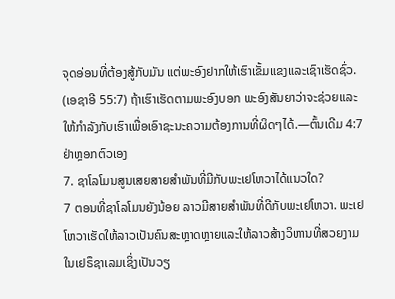ຈຸດອ່ອນທີ່ຕ້ອງສູ້ກັບມັນ ແຕ່ພະອົງຢາກໃຫ້ເຮົາເຂັ້ມແຂງແລະເຊົາເຮັດຊົ່ວ. (ເອຊາອີ 55:7) ຖ້າເຮົາເຮັດຕາມພະອົງບອກ ພະອົງສັນຍາວ່າຈະຊ່ວຍແລະໃຫ້ກຳລັງກັບເຮົາເພື່ອເອົາຊະນະຄວາມຕ້ອງການທີ່ຜິດໆໄດ້.—ຕົ້ນເດີມ 4:7
ຢ່າຫຼອກຕົວເອງ
7. ຊາໂລໂມນສູນເສຍສາຍສຳພັນທີ່ມີກັບພະເຢໂຫວາໄດ້ແນວໃດ?
7 ຕອນທີ່ຊາໂລໂມນຍັງນ້ອຍ ລາວມີສາຍສຳພັນທີ່ດີກັບພະເຢໂຫວາ. ພະເຢໂຫວາເຮັດໃຫ້ລາວເປັນຄົນສະຫຼາດຫຼາຍແລະໃຫ້ລາວສ້າງວິຫານທີ່ສວຍງາມໃນເຢຣຶຊາເລມເຊິ່ງເປັນວຽ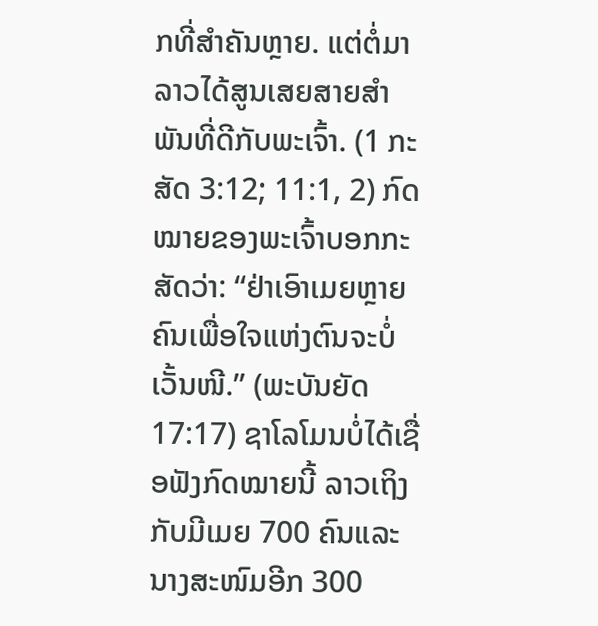ກທີ່ສຳຄັນຫຼາຍ. ແຕ່ຕໍ່ມາລາວໄດ້ສູນເສຍສາຍສຳພັນທີ່ດີກັບພະເຈົ້າ. (1 ກະສັດ 3:12; 11:1, 2) ກົດໝາຍຂອງພະເຈົ້າບອກກະສັດວ່າ: “ຢ່າເອົາເມຍຫຼາຍຄົນເພື່ອໃຈແຫ່ງຕົນຈະບໍ່ເວັ້ນໜີ.” (ພະບັນຍັດ 17:17) ຊາໂລໂມນບໍ່ໄດ້ເຊື່ອຟັງກົດໝາຍນີ້ ລາວເຖິງກັບມີເມຍ 700 ຄົນແລະນາງສະໜົມອີກ 300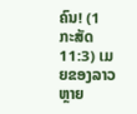ຄົນ! (1 ກະສັດ 11:3) ເມຍຂອງລາວຫຼາຍ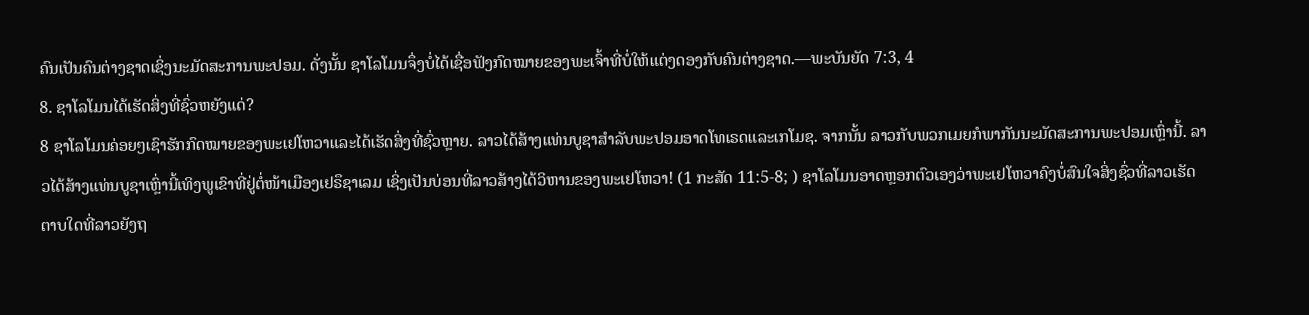ຄົນເປັນຄົນຕ່າງຊາດເຊິ່ງນະມັດສະການພະປອມ. ດັ່ງນັ້ນ ຊາໂລໂມນຈຶ່ງບໍ່ໄດ້ເຊື່ອຟັງກົດໝາຍຂອງພະເຈົ້າທີ່ບໍ່ໃຫ້ແຕ່ງດອງກັບຄົນຕ່າງຊາດ.—ພະບັນຍັດ 7:3, 4
8. ຊາໂລໂມນໄດ້ເຮັດສິ່ງທີ່ຊົ່ວຫຍັງແດ່?
8 ຊາໂລໂມນຄ່ອຍໆເຊົາຮັກກົດໝາຍຂອງພະເຢໂຫວາແລະໄດ້ເຮັດສິ່ງທີ່ຊົ່ວຫຼາຍ. ລາວໄດ້ສ້າງແທ່ນບູຊາສຳລັບພະປອມອາດໂທເຣດແລະເກໂມຊ. ຈາກນັ້ນ ລາວກັບພວກເມຍກໍພາກັນນະມັດສະການພະປອມເຫຼົ່ານີ້. ລາວໄດ້ສ້າງແທ່ນບູຊາເຫຼົ່ານີ້ເທິງພູເຂົາທີ່ຢູ່ຕໍ່ໜ້າເມືອງເຢຣຶຊາເລມ ເຊິ່ງເປັນບ່ອນທີ່ລາວສ້າງໄດ້ວິຫານຂອງພະເຢໂຫວາ! (1 ກະສັດ 11:5-8; ) ຊາໂລໂມນອາດຫຼອກຕົວເອງວ່າພະເຢໂຫວາຄົງບໍ່ສົນໃຈສິ່ງຊົ່ວທີ່ລາວເຮັດ ຕາບໃດທີ່ລາວຍັງຖ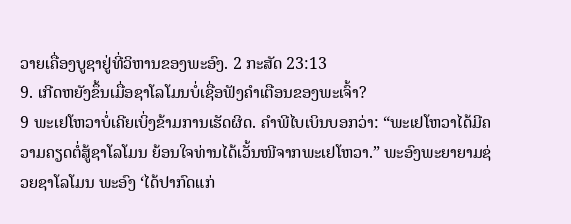ວາຍເຄື່ອງບູຊາຢູ່ທີ່ວິຫານຂອງພະອົງ. 2 ກະສັດ 23:13
9. ເກີດຫຍັງຂຶ້ນເມື່ອຊາໂລໂມນບໍ່ເຊື່ອຟັງຄຳເຕືອນຂອງພະເຈົ້າ?
9 ພະເຢໂຫວາບໍ່ເຄີຍເບິ່ງຂ້າມການເຮັດຜິດ. ຄຳພີໄບເບິນບອກວ່າ: “ພະເຢໂຫວາໄດ້ມີຄວາມຄຽດຕໍ່ສູ້ຊາໂລໂມນ ຍ້ອນໃຈທ່ານໄດ້ເວັ້ນໜີຈາກພະເຢໂຫວາ.” ພະອົງພະຍາຍາມຊ່ວຍຊາໂລໂມນ ພະອົງ ‘ໄດ້ປາກົດແກ່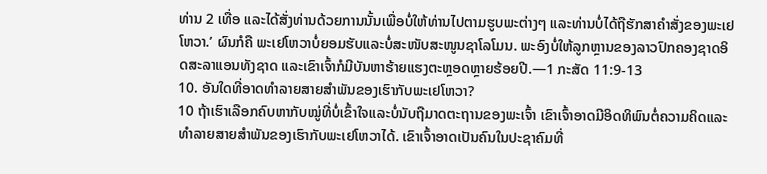ທ່ານ 2 ເທື່ອ ແລະໄດ້ສັ່ງທ່ານດ້ວຍການນັ້ນເພື່ອບໍ່ໃຫ້ທ່ານໄປຕາມຮູບພະຕ່າງໆ ແລະທ່ານບໍ່ໄດ້ຖືຮັກສາຄຳສັ່ງຂອງພະເຢໂຫວາ.’ ຜົນກໍຄື ພະເຢໂຫວາບໍ່ຍອມຮັບແລະບໍ່ສະໜັບສະໜູນຊາໂລໂມນ. ພະອົງບໍ່ໃຫ້ລູກຫຼານຂອງລາວປົກຄອງຊາດອິດສະລາແອນທັງຊາດ ແລະເຂົາເຈົ້າກໍມີບັນຫາຮ້າຍແຮງຕະຫຼອດຫຼາຍຮ້ອຍປີ.—1 ກະສັດ 11:9-13
10. ອັນໃດທີ່ອາດທຳລາຍສາຍສຳພັນຂອງເຮົາກັບພະເຢໂຫວາ?
10 ຖ້າເຮົາເລືອກຄົບຫາກັບໝູ່ທີ່ບໍ່ເຂົ້າໃຈແລະບໍ່ນັບຖືມາດຕະຖານຂອງພະເຈົ້າ ເຂົາເຈົ້າອາດມີອິດທິພົນຕໍ່ຄວາມຄິດແລະທຳລາຍສາຍສຳພັນຂອງເຮົາກັບພະເຢໂຫວາໄດ້. ເຂົາເຈົ້າອາດເປັນຄົນໃນປະຊາຄົມທີ່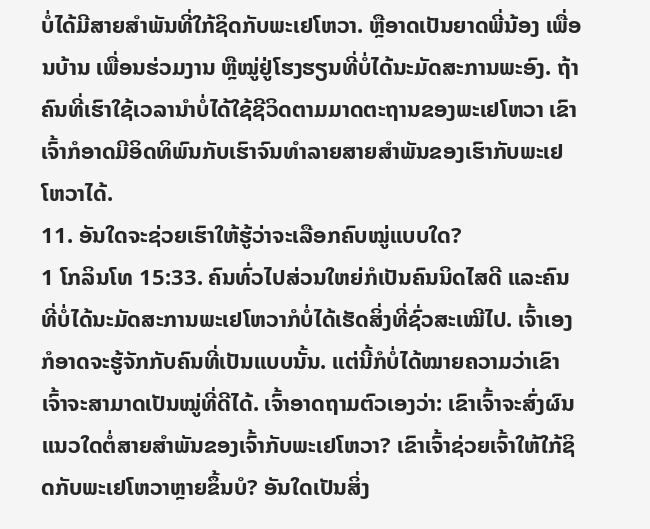ບໍ່ໄດ້ມີສາຍສຳພັນທີ່ໃກ້ຊິດກັບພະເຢໂຫວາ. ຫຼືອາດເປັນຍາດພີ່ນ້ອງ ເພື່ອນບ້ານ ເພື່ອນຮ່ວມງານ ຫຼືໝູ່ຢູ່ໂຮງຮຽນທີ່ບໍ່ໄດ້ນະມັດສະການພະອົງ. ຖ້າຄົນທີ່ເຮົາໃຊ້ເວລານຳບໍ່ໄດ້ໃຊ້ຊີວິດຕາມມາດຕະຖານຂອງພະເຢໂຫວາ ເຂົາເຈົ້າກໍອາດມີອິດທິພົນກັບເຮົາຈົນທຳລາຍສາຍສຳພັນຂອງເຮົາກັບພະເຢໂຫວາໄດ້.
11. ອັນໃດຈະຊ່ວຍເຮົາໃຫ້ຮູ້ວ່າຈະເລືອກຄົບໝູ່ແບບໃດ?
1 ໂກລິນໂທ 15:33. ຄົນທົ່ວໄປສ່ວນໃຫຍ່ກໍເປັນຄົນນິດໄສດີ ແລະຄົນທີ່ບໍ່ໄດ້ນະມັດສະການພະເຢໂຫວາກໍບໍ່ໄດ້ເຮັດສິ່ງທີ່ຊົ່ວສະເໝີໄປ. ເຈົ້າເອງກໍອາດຈະຮູ້ຈັກກັບຄົນທີ່ເປັນແບບນັ້ນ. ແຕ່ນີ້ກໍບໍ່ໄດ້ໝາຍຄວາມວ່າເຂົາເຈົ້າຈະສາມາດເປັນໝູ່ທີ່ດີໄດ້. ເຈົ້າອາດຖາມຕົວເອງວ່າ: ເຂົາເຈົ້າຈະສົ່ງຜົນແນວໃດຕໍ່ສາຍສຳພັນຂອງເຈົ້າກັບພະເຢໂຫວາ? ເຂົາເຈົ້າຊ່ວຍເຈົ້າໃຫ້ໃກ້ຊິດກັບພະເຢໂຫວາຫຼາຍຂຶ້ນບໍ? ອັນໃດເປັນສິ່ງ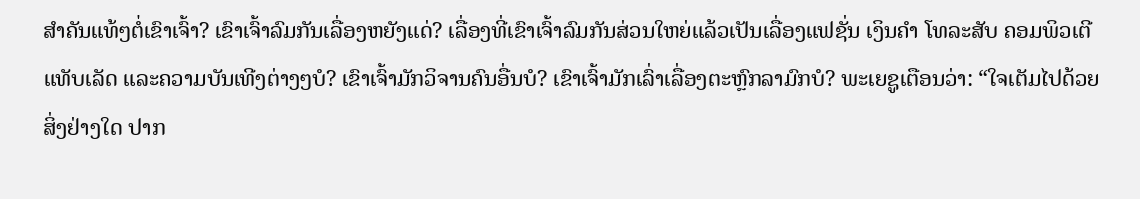ສຳຄັນແທ້ໆຕໍ່ເຂົາເຈົ້າ? ເຂົາເຈົ້າລົມກັນເລື່ອງຫຍັງແດ່? ເລື່ອງທີ່ເຂົາເຈົ້າລົມກັນສ່ວນໃຫຍ່ແລ້ວເປັນເລື່ອງແຟຊັ່ນ ເງິນຄຳ ໂທລະສັບ ຄອມພິວເຕີ ແທັບເລັດ ແລະຄວາມບັນເທີງຕ່າງໆບໍ? ເຂົາເຈົ້າມັກວິຈານຄົນອື່ນບໍ? ເຂົາເຈົ້າມັກເລົ່າເລື່ອງຕະຫຼົກລາມົກບໍ? ພະເຍຊູເຕືອນວ່າ: “ໃຈເຕັມໄປດ້ວຍສິ່ງຢ່າງໃດ ປາກ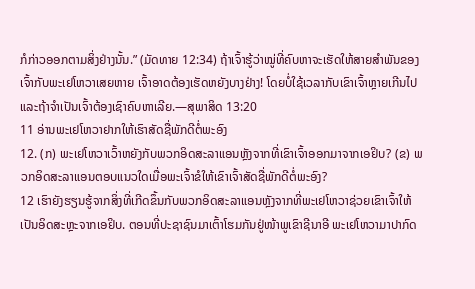ກໍກ່າວອອກຕາມສິ່ງຢ່າງນັ້ນ.” (ມັດທາຍ 12:34) ຖ້າເຈົ້າຮູ້ວ່າໝູ່ທີ່ຄົບຫາຈະເຮັດໃຫ້ສາຍສຳພັນຂອງເຈົ້າກັບພະເຢໂຫວາເສຍຫາຍ ເຈົ້າອາດຕ້ອງເຮັດຫຍັງບາງຢ່າງ! ໂດຍບໍ່ໃຊ້ເວລາກັບເຂົາເຈົ້າຫຼາຍເກີນໄປ ແລະຖ້າຈຳເປັນເຈົ້າຕ້ອງເຊົາຄົບຫາເລີຍ.—ສຸພາສິດ 13:20
11 ອ່ານພະເຢໂຫວາຢາກໃຫ້ເຮົາສັດຊື່ພັກດີຕໍ່ພະອົງ
12. (ກ) ພະເຢໂຫວາເວົ້າຫຍັງກັບພວກອິດສະລາແອນຫຼັງຈາກທີ່ເຂົາເຈົ້າອອກມາຈາກເອຢິບ? (ຂ) ພວກອິດສະລາແອນຕອບແນວໃດເມື່ອພະເຈົ້າຂໍໃຫ້ເຂົາເຈົ້າສັດຊື່ພັກດີຕໍ່ພະອົງ?
12 ເຮົາຍັງຮຽນຮູ້ຈາກສິ່ງທີ່ເກີດຂຶ້ນກັບພວກອິດສະລາແອນຫຼັງຈາກທີ່ພະເຢໂຫວາຊ່ວຍເຂົາເຈົ້າໃຫ້ເປັນອິດສະຫຼະຈາກເອຢິບ. ຕອນທີ່ປະຊາຊົນມາເຕົ້າໂຮມກັນຢູ່ໜ້າພູເຂົາຊີນາອີ ພະເຢໂຫວາມາປາກົດ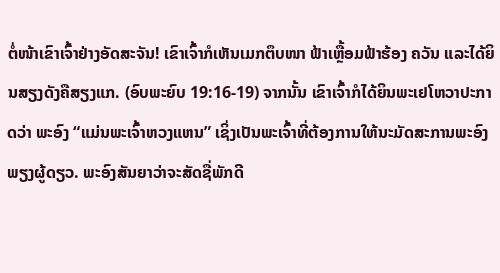ຕໍ່ໜ້າເຂົາເຈົ້າຢ່າງອັດສະຈັນ! ເຂົາເຈົ້າກໍເຫັນເມກຕຶບໜາ ຟ້າເຫຼື້ອມຟ້າຮ້ອງ ຄວັນ ແລະໄດ້ຍິນສຽງດັງຄືສຽງແກ. (ອົບພະຍົບ 19:16-19) ຈາກນັ້ນ ເຂົາເຈົ້າກໍໄດ້ຍິນພະເຢໂຫວາປະກາດວ່າ ພະອົງ “ແມ່ນພະເຈົ້າຫວງແຫນ” ເຊິ່ງເປັນພະເຈົ້າທີ່ຕ້ອງການໃຫ້ນະມັດສະການພະອົງພຽງຜູ້ດຽວ. ພະອົງສັນຍາວ່າຈະສັດຊື່ພັກດີ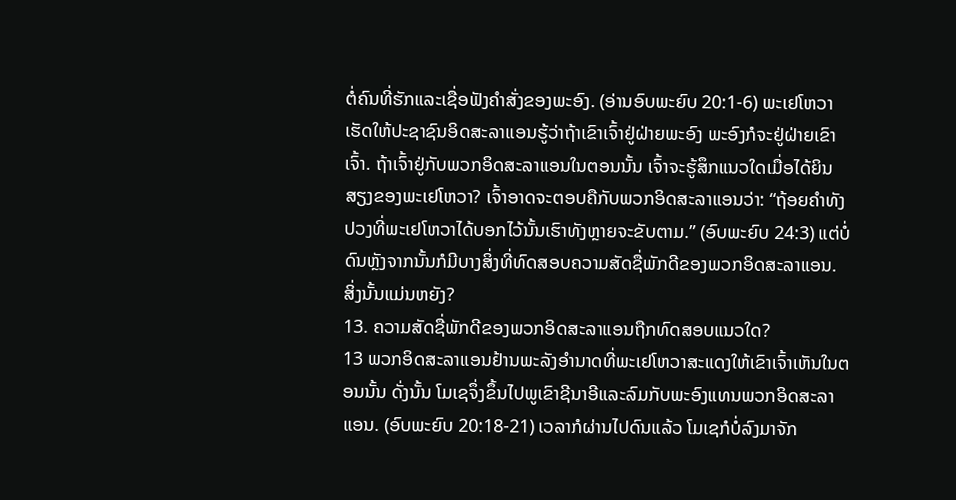ຕໍ່ຄົນທີ່ຮັກແລະເຊື່ອຟັງຄຳສັ່ງຂອງພະອົງ. (ອ່ານອົບພະຍົບ 20:1-6) ພະເຢໂຫວາເຮັດໃຫ້ປະຊາຊົນອິດສະລາແອນຮູ້ວ່າຖ້າເຂົາເຈົ້າຢູ່ຝ່າຍພະອົງ ພະອົງກໍຈະຢູ່ຝ່າຍເຂົາເຈົ້າ. ຖ້າເຈົ້າຢູ່ກັບພວກອິດສະລາແອນໃນຕອນນັ້ນ ເຈົ້າຈະຮູ້ສຶກແນວໃດເມື່ອໄດ້ຍິນສຽງຂອງພະເຢໂຫວາ? ເຈົ້າອາດຈະຕອບຄືກັບພວກອິດສະລາແອນວ່າ: “ຖ້ອຍຄຳທັງປວງທີ່ພະເຢໂຫວາໄດ້ບອກໄວ້ນັ້ນເຮົາທັງຫຼາຍຈະຂັບຕາມ.” (ອົບພະຍົບ 24:3) ແຕ່ບໍ່ດົນຫຼັງຈາກນັ້ນກໍມີບາງສິ່ງທີ່ທົດສອບຄວາມສັດຊື່ພັກດີຂອງພວກອິດສະລາແອນ. ສິ່ງນັ້ນແມ່ນຫຍັງ?
13. ຄວາມສັດຊື່ພັກດີຂອງພວກອິດສະລາແອນຖືກທົດສອບແນວໃດ?
13 ພວກອິດສະລາແອນຢ້ານພະລັງອຳນາດທີ່ພະເຢໂຫວາສະແດງໃຫ້ເຂົາເຈົ້າເຫັນໃນຕອນນັ້ນ ດັ່ງນັ້ນ ໂມເຊຈຶ່ງຂຶ້ນໄປພູເຂົາຊີນາອີແລະລົມກັບພະອົງແທນພວກອິດສະລາແອນ. (ອົບພະຍົບ 20:18-21) ເວລາກໍຜ່ານໄປດົນແລ້ວ ໂມເຊກໍບໍ່ລົງມາຈັກ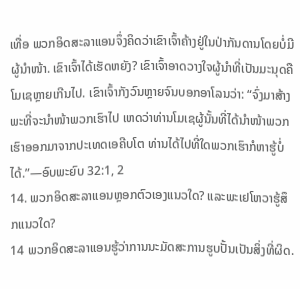ເທື່ອ ພວກອິດສະລາແອນຈຶ່ງຄິດວ່າເຂົາເຈົ້າຄ້າງຢູ່ໃນປ່າກັນດານໂດຍບໍ່ມີຜູ້ນຳໜ້າ. ເຂົາເຈົ້າໄດ້ເຮັດຫຍັງ? ເຂົາເຈົ້າອາດວາງໃຈຜູ້ນຳທີ່ເປັນມະນຸດຄືໂມເຊຫຼາຍເກີນໄປ. ເຂົາເຈົ້າກັງວົນຫຼາຍຈົນບອກອາໂລນວ່າ: “ຈົ່ງມາສ້າງພະທີ່ຈະນຳໜ້າພວກເຮົາໄປ ເຫດວ່າທ່ານໂມເຊຜູ້ນັ້ນທີ່ໄດ້ນຳໜ້າພວກເຮົາອອກມາຈາກປະເທດເອຄີບໂຕ ທ່ານໄດ້ໄປທີ່ໃດພວກເຮົາກໍຫາຮູ້ບໍ່ໄດ້.”—ອົບພະຍົບ 32:1, 2
14. ພວກອິດສະລາແອນຫຼອກຕົວເອງແນວໃດ? ແລະພະເຢໂຫວາຮູ້ສຶກແນວໃດ?
14 ພວກອິດສະລາແອນຮູ້ວ່າການນະມັດສະການຮູບປັ້ນເປັນສິ່ງທີ່ຜິດ.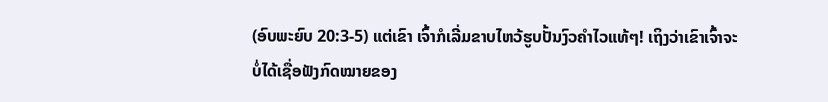(ອົບພະຍົບ 20:3-5) ແຕ່ເຂົາ ເຈົ້າກໍເລີ່ມຂາບໄຫວ້ຮູບປັ້ນງົວຄຳໄວແທ້ໆ! ເຖິງວ່າເຂົາເຈົ້າຈະບໍ່ໄດ້ເຊື່ອຟັງກົດໝາຍຂອງ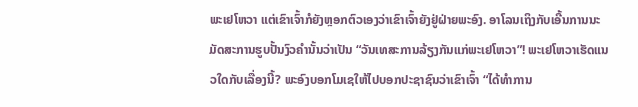ພະເຢໂຫວາ ແຕ່ເຂົາເຈົ້າກໍຍັງຫຼອກຕົວເອງວ່າເຂົາເຈົ້າຍັງຢູ່ຝ່າຍພະອົງ. ອາໂລນເຖິງກັບເອີ້ນການນະມັດສະການຮູບປັ້ນງົວຄຳນັ້ນວ່າເປັນ “ວັນເທສະການລ້ຽງກັນແກ່ພະເຢໂຫວາ”! ພະເຢໂຫວາເຮັດແນວໃດກັບເລື່ອງນີ້? ພະອົງບອກໂມເຊໃຫ້ໄປບອກປະຊາຊົນວ່າເຂົາເຈົ້າ “ໄດ້ທຳການ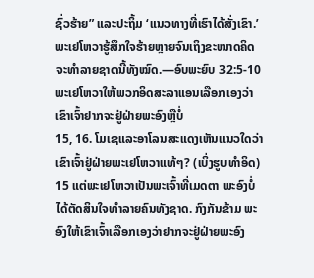ຊົ່ວຮ້າຍ” ແລະປະຖິ້ມ ‘ແນວທາງທີ່ເຮົາໄດ້ສັ່ງເຂົາ.’ ພະເຢໂຫວາຮູ້ສຶກໃຈຮ້າຍຫຼາຍຈົນເຖິງຂະໜາດຄິດຈະທຳລາຍຊາດນີ້ທັງໝົດ.—ອົບພະຍົບ 32:5-10
ພະເຢໂຫວາໃຫ້ພວກອິດສະລາແອນເລືອກເອງວ່າເຂົາເຈົ້າຢາກຈະຢູ່ຝ່າຍພະອົງຫຼືບໍ່
15, 16. ໂມເຊແລະອາໂລນສະແດງເຫັນແນວໃດວ່າເຂົາເຈົ້າຢູ່ຝ່າຍພະເຢໂຫວາແທ້ໆ? (ເບິ່ງຮູບທຳອິດ)
15 ແຕ່ພະເຢໂຫວາເປັນພະເຈົ້າທີ່ເມດຕາ ພະອົງບໍ່ໄດ້ຕັດສິນໃຈທຳລາຍຄົນທັງຊາດ. ກົງກັນຂ້າມ ພະອົງໃຫ້ເຂົາເຈົ້າເລືອກເອງວ່າຢາກຈະຢູ່ຝ່າຍພະອົງ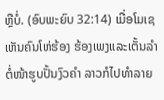ຫຼືບໍ່. (ອົບພະຍົບ 32:14) ເມື່ອໂມເຊເຫັນຄົນໂຫ່ຮ້ອງ ຮ້ອງເພງແລະເຕັ້ນລຳຕໍ່ໜ້າຮູບປັ້ນງົວຄຳ ລາວກໍໄປທຳລາຍ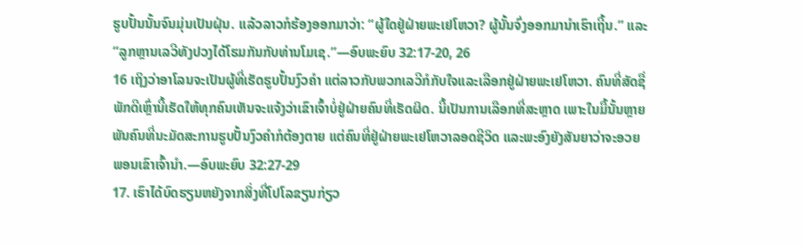ຮູບປັ້ນນັ້ນຈົນມຸ່ນເປັນຝຸ່ນ. ແລ້ວລາວກໍຮ້ອງອອກມາວ່າ: “ຜູ້ໃດຢູ່ຝ່າຍພະເຢໂຫວາ? ຜູ້ນັ້ນຈົ່ງອອກມານຳເຮົາເຖີ້ນ.” ແລະ “ລູກຫຼານເລວີທັງປວງໄດ້ໂຮມກັນກັບທ່ານໂມເຊ.”—ອົບພະຍົບ 32:17-20, 26
16 ເຖິງວ່າອາໂລນຈະເປັນຜູ້ທີ່ເຮັດຮູບປັ້ນງົວຄຳ ແຕ່ລາວກັບພວກເລວີກໍກັບໃຈແລະເລືອກຢູ່ຝ່າຍພະເຢໂຫວາ. ຄົນທີ່ສັດຊື່ພັກດີເຫຼົ່ານີ້ເຮັດໃຫ້ທຸກຄົນເຫັນຈະແຈ້ງວ່າເຂົາເຈົ້າບໍ່ຢູ່ຝ່າຍຄົນທີ່ເຮັດຜິດ. ນີ້ເປັນການເລືອກທີ່ສະຫຼາດ ເພາະໃນມື້ນັ້ນຫຼາຍພັນຄົນທີ່ນະມັດສະການຮູບປັ້ນງົວຄຳກໍຕ້ອງຕາຍ ແຕ່ຄົນທີ່ຢູ່ຝ່າຍພະເຢໂຫວາລອດຊີວິດ ແລະພະອົງຍັງສັນຍາວ່າຈະອວຍພອນເຂົາເຈົ້ານຳ.—ອົບພະຍົບ 32:27-29
17. ເຮົາໄດ້ບົດຮຽນຫຍັງຈາກສິ່ງທີ່ໂປໂລຂຽນກ່ຽວ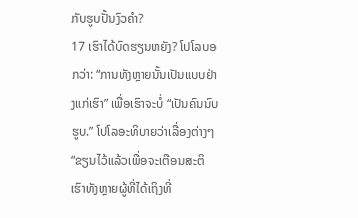ກັບຮູບປັ້ນງົວຄຳ?
17 ເຮົາໄດ້ບົດຮຽນຫຍັງ? ໂປໂລບອກວ່າ: “ການທັງຫຼາຍນັ້ນເປັນແບບຢ່າງແກ່ເຮົາ” ເພື່ອເຮົາຈະບໍ່ “ເປັນຄົນນົບຮູບ.” ໂປໂລອະທິບາຍວ່າເລື່ອງຕ່າງໆ “ຂຽນໄວ້ແລ້ວເພື່ອຈະເຕືອນສະຕິເຮົາທັງຫຼາຍຜູ້ທີ່ໄດ້ເຖິງທີ່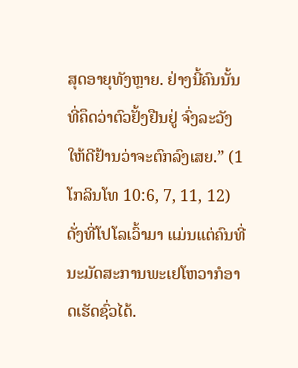ສຸດອາຍຸທັງຫຼາຍ. ຢ່າງນີ້ຄົນນັ້ນທີ່ຄຶດວ່າຕົວຢັ້ງຢືນຢູ່ ຈົ່ງລະວັງໃຫ້ດີຢ້ານວ່າຈະຕົກລົງເສຍ.” (1 ໂກລິນໂທ 10:6, 7, 11, 12) ດັ່ງທີ່ໂປໂລເວົ້າມາ ແມ່ນແຕ່ຄົນທີ່ນະມັດສະການພະເຢໂຫວາກໍອາດເຮັດຊົ່ວໄດ້.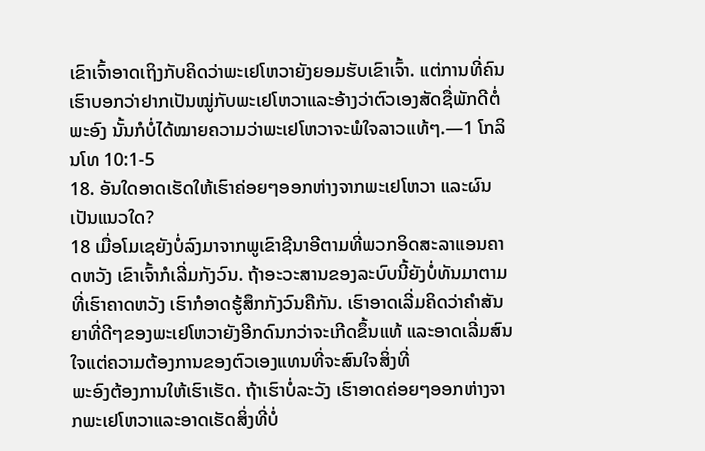ເຂົາເຈົ້າອາດເຖິງກັບຄິດວ່າພະເຢໂຫວາຍັງຍອມຮັບເຂົາເຈົ້າ. ແຕ່ການທີ່ຄົນເຮົາບອກວ່າຢາກເປັນໝູ່ກັບພະເຢໂຫວາແລະອ້າງວ່າຕົວເອງສັດຊື່ພັກດີຕໍ່ພະອົງ ນັ້ນກໍບໍ່ໄດ້ໝາຍຄວາມວ່າພະເຢໂຫວາຈະພໍໃຈລາວແທ້ໆ.—1 ໂກລິນໂທ 10:1-5
18. ອັນໃດອາດເຮັດໃຫ້ເຮົາຄ່ອຍໆອອກຫ່າງຈາກພະເຢໂຫວາ ແລະຜົນເປັນແນວໃດ?
18 ເມື່ອໂມເຊຍັງບໍ່ລົງມາຈາກພູເຂົາຊີນາອີຕາມທີ່ພວກອິດສະລາແອນຄາດຫວັງ ເຂົາເຈົ້າກໍເລີ່ມກັງວົນ. ຖ້າອະວະສານຂອງລະບົບນີ້ຍັງບໍ່ທັນມາຕາມທີ່ເຮົາຄາດຫວັງ ເຮົາກໍອາດຮູ້ສຶກກັງວົນຄືກັນ. ເຮົາອາດເລີ່ມຄິດວ່າຄຳສັນຍາທີ່ດີໆຂອງພະເຢໂຫວາຍັງອີກດົນກວ່າຈະເກີດຂຶ້ນແທ້ ແລະອາດເລີ່ມສົນໃຈແຕ່ຄວາມຕ້ອງການຂອງຕົວເອງແທນທີ່ຈະສົນໃຈສິ່ງທີ່
ພະອົງຕ້ອງການໃຫ້ເຮົາເຮັດ. ຖ້າເຮົາບໍ່ລະວັງ ເຮົາອາດຄ່ອຍໆອອກຫ່າງຈາກພະເຢໂຫວາແລະອາດເຮັດສິ່ງທີ່ບໍ່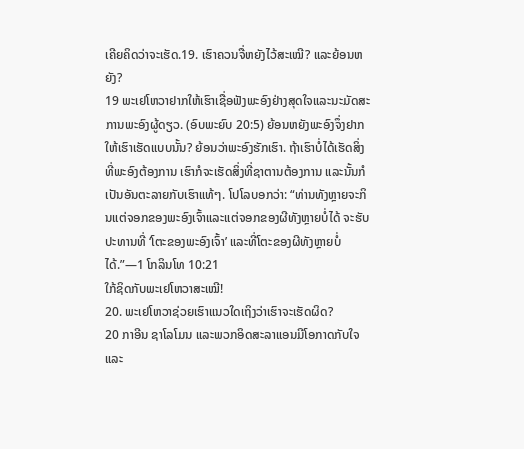ເຄີຍຄິດວ່າຈະເຮັດ.19. ເຮົາຄວນຈື່ຫຍັງໄວ້ສະເໝີ? ແລະຍ້ອນຫຍັງ?
19 ພະເຢໂຫວາຢາກໃຫ້ເຮົາເຊື່ອຟັງພະອົງຢ່າງສຸດໃຈແລະນະມັດສະການພະອົງຜູ້ດຽວ. (ອົບພະຍົບ 20:5) ຍ້ອນຫຍັງພະອົງຈຶ່ງຢາກໃຫ້ເຮົາເຮັດແບບນັ້ນ? ຍ້ອນວ່າພະອົງຮັກເຮົາ. ຖ້າເຮົາບໍ່ໄດ້ເຮັດສິ່ງທີ່ພະອົງຕ້ອງການ ເຮົາກໍຈະເຮັດສິ່ງທີ່ຊາຕານຕ້ອງການ ແລະນັ້ນກໍເປັນອັນຕະລາຍກັບເຮົາແທ້ໆ. ໂປໂລບອກວ່າ: “ທ່ານທັງຫຼາຍຈະກິນແຕ່ຈອກຂອງພະອົງເຈົ້າແລະແຕ່ຈອກຂອງຜີທັງຫຼາຍບໍ່ໄດ້ ຈະຮັບປະທານທີ່ ‘ໂຕະຂອງພະອົງເຈົ້າ’ ແລະທີ່ໂຕະຂອງຜີທັງຫຼາຍບໍ່ໄດ້.”—1 ໂກລິນໂທ 10:21
ໃກ້ຊິດກັບພະເຢໂຫວາສະເໝີ!
20. ພະເຢໂຫວາຊ່ວຍເຮົາແນວໃດເຖິງວ່າເຮົາຈະເຮັດຜິດ?
20 ກາອີນ ຊາໂລໂມນ ແລະພວກອິດສະລາແອນມີໂອກາດກັບໃຈແລະ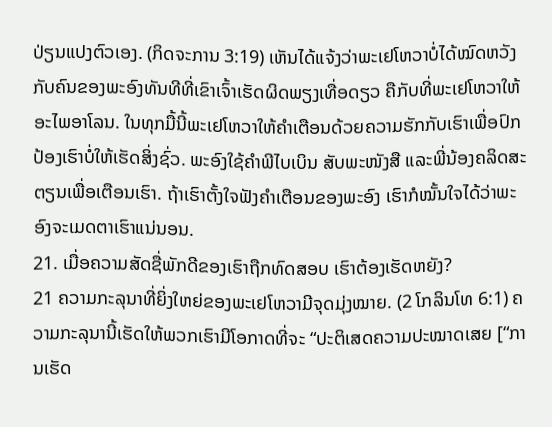ປ່ຽນແປງຕົວເອງ. (ກິດຈະການ 3:19) ເຫັນໄດ້ແຈ້ງວ່າພະເຢໂຫວາບໍ່ໄດ້ໝົດຫວັງກັບຄົນຂອງພະອົງທັນທີທີ່ເຂົາເຈົ້າເຮັດຜິດພຽງເທື່ອດຽວ ຄືກັບທີ່ພະເຢໂຫວາໃຫ້ອະໄພອາໂລນ. ໃນທຸກມື້ນີ້ພະເຢໂຫວາໃຫ້ຄຳເຕືອນດ້ວຍຄວາມຮັກກັບເຮົາເພື່ອປົກປ້ອງເຮົາບໍ່ໃຫ້ເຮັດສິ່ງຊົ່ວ. ພະອົງໃຊ້ຄຳພີໄບເບິນ ສັບພະໜັງສື ແລະພີ່ນ້ອງຄລິດສະຕຽນເພື່ອເຕືອນເຮົາ. ຖ້າເຮົາຕັ້ງໃຈຟັງຄຳເຕືອນຂອງພະອົງ ເຮົາກໍໝັ້ນໃຈໄດ້ວ່າພະອົງຈະເມດຕາເຮົາແນ່ນອນ.
21. ເມື່ອຄວາມສັດຊື່ພັກດີຂອງເຮົາຖືກທົດສອບ ເຮົາຕ້ອງເຮັດຫຍັງ?
21 ຄວາມກະລຸນາທີ່ຍິ່ງໃຫຍ່ຂອງພະເຢໂຫວາມີຈຸດມຸ່ງໝາຍ. (2 ໂກລິນໂທ 6:1) ຄວາມກະລຸນານີ້ເຮັດໃຫ້ພວກເຮົາມີໂອກາດທີ່ຈະ “ປະຕິເສດຄວາມປະໝາດເສຍ [“ການເຮັດ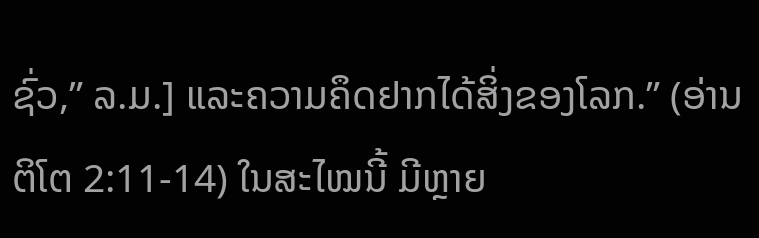ຊົ່ວ,” ລ.ມ.] ແລະຄວາມຄຶດຢາກໄດ້ສິ່ງຂອງໂລກ.” (ອ່ານຕິໂຕ 2:11-14) ໃນສະໄໝນີ້ ມີຫຼາຍ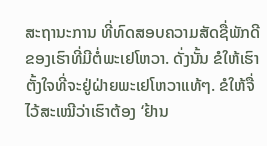ສະຖານະການ ທີ່ທົດສອບຄວາມສັດຊື່ພັກດີຂອງເຮົາທີ່ມີຕໍ່ພະເຢໂຫວາ. ດັ່ງນັ້ນ ຂໍໃຫ້ເຮົາຕັ້ງໃຈທີ່ຈະຢູ່ຝ່າຍພະເຢໂຫວາແທ້ໆ. ຂໍໃຫ້ຈື່ໄວ້ສະເໝີວ່າເຮົາຕ້ອງ ‘ຢ້ານ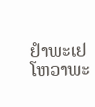ຢຳພະເຢໂຫວາພະ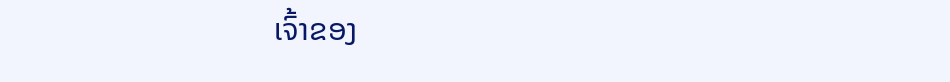ເຈົ້າຂອງ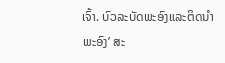ເຈົ້າ. ບົວລະບັດພະອົງແລະຕິດນຳພະອົງ’ ສະ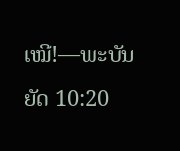ເໝີ!—ພະບັນຍັດ 10:20